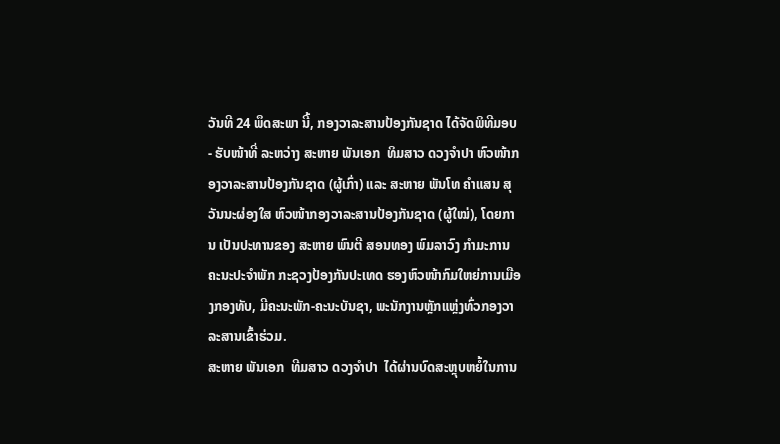ວັນທີ 24 ພຶດສະພາ ນີ້, ກອງວາລະສານປ້ອງກັນຊາດ ໄດ້ຈັດພິທີມອບ - ຮັບໜ້າທີ່ ລະຫວ່າງ ສະຫາຍ ພັນເອກ  ທິມສາວ ດວງຈໍາປາ ຫົວໜ້າກອງວາລະສານປ້ອງກັນຊາດ (ຜູ້ເກົ່າ) ແລະ ສະຫາຍ ພັນໂທ ຄໍາແສນ ສຸວັນນະຜ່ອງໃສ ຫົວໜ້າກອງວາລະສານປ້ອງກັນຊາດ (ຜູ້ໃໝ່), ໂດຍການ ເປັນປະທານຂອງ ສະຫາຍ ພົນຕີ ສອນທອງ ພົມລາວົງ ກຳມະການຄະນະປະຈຳພັກ ກະຊວງປ້ອງກັນປະເທດ ຮອງຫົວໜ້າກົມໃຫຍ່ການເມືອງກອງທັບ, ມີຄະນະພັກ-ຄະນະບັນຊາ, ພະນັກງານຫຼັກແຫຼ່ງທົ່ວກອງວາລະສານເຂົ້າຮ່ວມ.
ສະຫາຍ ພັນເອກ  ທີມສາວ ດວງຈຳປາ  ໄດ້ຜ່ານບົດສະຫຼຸບຫຍໍ້ໃນການ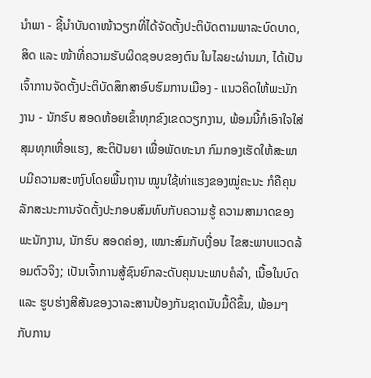ນໍາພາ - ຊີ້ນໍາບັນດາໜ້າວຽກທີ່ໄດ້ຈັດຕັ້ງປະຕິບັດຕາມພາລະບົດບາດ, ສິດ ແລະ ໜ້າທີ່ຄວາມຮັບຜິດຊອບຂອງຕົນ ໃນໄລຍະຜ່ານມາ, ໄດ້ເປັນເຈົ້າການຈັດຕັ້ງປະຕິບັດສຶກສາອົບຮົມການເມືອງ - ແນວຄິດໃຫ້ພະນັກງານ - ນັກຮົບ ສອດຫ້ອຍເຂົ້າທຸກຂົງເຂດວຽກງານ, ພ້ອມນີ້ກໍເອົາໃຈໃສ່ສຸມທຸກເຫື່ອແຮງ, ສະຕິປັນຍາ ເພື່ອພັດທະນາ ກົມກອງເຮັດໃຫ້ສະພາບມີຄວາມສະຫງົບໂດຍພື້ນຖານ ໝູນໃຊ້ທ່າແຮງຂອງໝູ່ຄະນະ ກໍຄືຄຸນລັກສະນະການຈັດຕັ້ງປະກອບສົມທົບກັບຄວາມຮູ້ ຄວາມສາມາດຂອງພະນັກງານ, ນັກຮົບ ສອດຄ່ອງ, ເໝາະສົມກັບເງື່ອນ ໄຂສະພາບແວດລ້ອມຕົວຈິງ; ເປັນເຈົ້າການສູ້ຊົນຍົກລະດັບຄຸນນະພາບຄໍລໍາ, ເນື້ອໃນບົດ ແລະ ຮູບຮ່າງສີສັນຂອງວາລະສານປ້ອງກັນຊາດນັບມື້ດີຂຶ້ນ, ພ້ອມໆກັບການ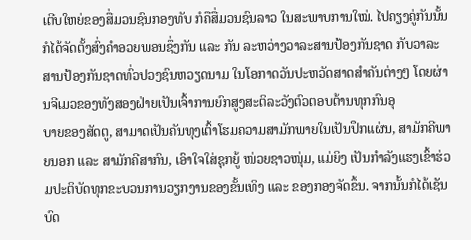ເຕີບໃຫຍ່ຂອງສື່ມວນຊົນກອງທັບ ກໍຄືສື່ມວນຊົນລາວ ໃນສະພາບການໃໝ່. ໄປຄຽງຄູ່ກັນນັ້ນ ກໍໄດ້ຈັດຕັ້ງສົ່ງຄໍາອວຍພອນຊຶ່ງກັນ ແລະ ກັນ ລະຫວ່າງວາລະສານປ້ອງກັນຊາດ ກັບວາລະສານປ້ອງກັນຊາດທົ່ວປວງຊົນຫວຽດນາມ ໃນໂອກາດວັນປະຫວັດສາດສໍາຄັນຕ່າງໆ ໂດຍຜ່ານຈີເມວຂອງທັງສອງຝ່າຍເປັນເຈົ້າການຍົກສູງສະຕິລະວັງຕົວຕອບຕ້ານທຸກກົນອຸ
ບາຍຂອງສັດຕູ, ສາມາດເປັນຄັນທຸງເຕົ້າໂຮມຄວາມສາມັກພາຍໃນເປັນປຶກແຜ່ນ, ສາມັກຄີພາຍນອກ ແລະ ສາມັກຄີສາກົນ, ເອົາໃຈໃສ່ຊຸກຍູ້ ໜ່ວຍຊາວໜຸ່ມ, ແມ່ຍິງ ເປັນກໍາລັງແຮງເຂົ້າຮ່ວມປະຕິບັດທຸກຂະບວນການວຽກງານຂອງຂັ້ນເທິງ ແລະ ຂອງກອງຈັດຂຶ້ນ. ຈາກນັ້ນກໍໄດ້ເຊັນບົດ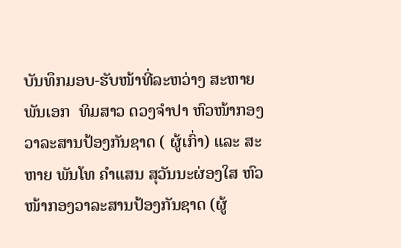ບັນທຶກມອບ-ຮັບໜ້າທີ່ລະຫວ່າງ ສະຫາຍ ພັນເອກ  ທິມສາວ ດວງຈໍາປາ ຫົວໜ້າກອງວາລະສານປ້ອງກັນຊາດ ( ຜູ້ເກົ່າ) ແລະ ສະຫາຍ ພັນໂທ ຄໍາແສນ ສຸວັນນະຜ່ອງໃສ ຫົວໜ້າກອງວາລະສານປ້ອງກັນຊາດ (ຜູ້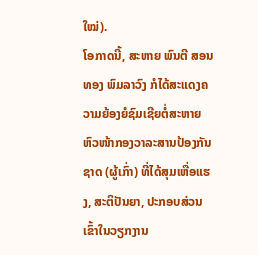ໃໝ່).
ໂອກາດນີ້, ສະຫາຍ ພົນຕີ ສອນທອງ ພົມລາວົງ ກໍໄດ້ສະແດງຄວາມຍ້ອງຍໍຊົມເຊີຍຕໍ່ສະຫາຍຫົວໜ້າກອງວາລະສານປ້ອງກັນຊາດ (ຜູ້ເກົ່າ) ທີ່ໄດ້ສຸມເຫື່ອແຮງ, ສະຕິປັນຍາ, ປະກອບສ່ວນເຂົ້າໃນວຽກງານ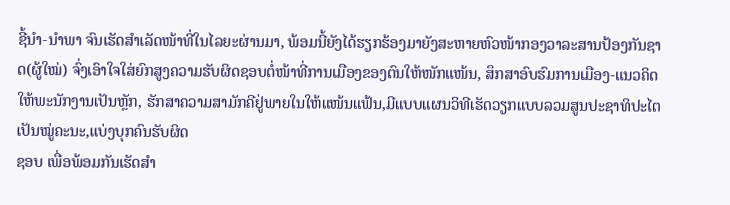ຊີ້ນຳ-ນໍາພາ ຈົນເຮັດສໍາເລັດໜ້າທີ່ໃນໄລຍະຜ່ານມາ, ພ້ອມນີ້ຍັງໄດ້ຮຽກຮ້ອງມາຍັງສະຫາຍຫົວໜ້າກອງວາລະສານປ້ອງກັນຊາດ(ຜູ້ໃໝ່) ຈົ່ງເອົາໃຈໃສ່ຍົກສູງຄວາມຮັບຜິດຊອບຕໍ່ໜ້າທີ່ການເມືອງຂອງຕົນໃຫ້ໜັກແໜ້ນ, ສຶກສາອົບຮົມການເມືອງ-ແນວຄິດໃຫ້ພະນັກງານເປັນຫຼັກ, ຮັກສາຄວາມສາມັກຄີຢູ່ພາຍໃນໃຫ້ແໜ້ນແຟ້ນ,ມີແບບແຜນວິທີເຮັດວຽກແບບລວມສູນປະຊາທິປະໄຕເປັນໝູ່ຄະນະ,ແບ່ງບຸກຄົນຮັບຜິດ
ຊອບ ເພື່ອພ້ອມກັນເຮັດສຳ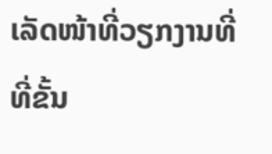ເລັດໜ້າທີ່ວຽກງານທີ່ທີ່ຂັ້ນ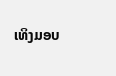ເທິງມອບ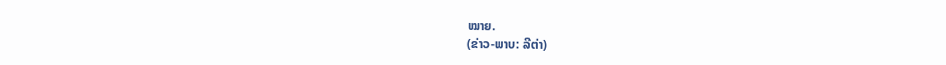ໝາຍ.
(ຂ່າວ-ພາບ: ລີຕ່າ)